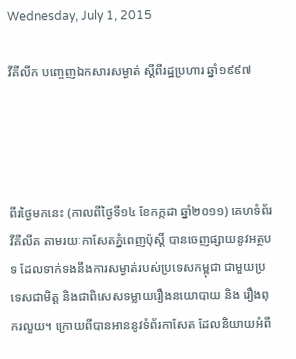Wednesday, July 1, 2015

វីគីលីក បញ្ចេញឯកសារសម្ងាត់ ស្តីពីរដ្ឋប្រហារ ឆ្នាំ១៩៩៧




ពីរថ្ងៃមកនេះ (កាលពីថ្ងៃទី១៤ ខែកក្កដា ឆ្នាំ២០១១) គេហទំព័រវីគីលីគ តាមរយៈកាសែតភ្នំពេញប៉ុស្តិ៍ បានចេញផ្សាយនូវអត្ថបទ ដែលទាក់ទងនឹងការសម្ងាត់របស់ប្រទេសកម្ពុជា ជាមួយប្រទេសជាមិត្ត និងជាពិសេសទម្លាយរឿងនយោបាយ និង រឿងពុករលួយ។ ក្រោយពីបានអាននូវទំព័រកាសែត ដែលនិយាយអំពី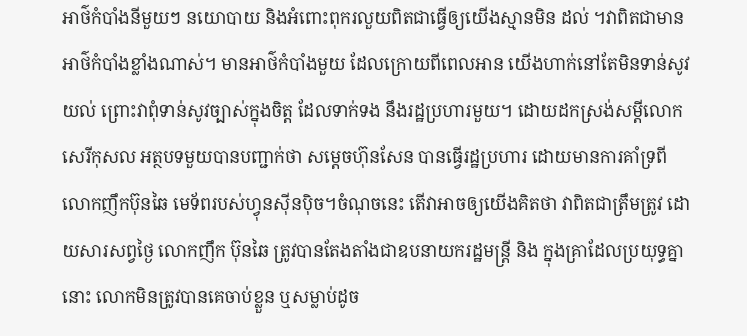អាថ៌កំបាំងនីមួយៗ នយោបាយ និងអំពោះពុករលួយពិតជាធ្វើឲ្យយើងស្មានមិន ដល់ ។វាពិតជាមានអាថ៌កំបាំងខ្លាំងណាស់។ មានអាថ៌កំបាំងមួយ ដែលក្រោយពីពេលអាន យើងហាក់នៅតែមិនទាន់សូវយល់ ព្រោះវាពុំទាន់សូវច្បាស់ក្នុងចិត្ត ដែលទាក់ទង នឹងរដ្ឋប្រហារមួយ។ ដោយដកស្រង់សម្តីលោកសេរីកុសល អត្ថបទមួយបានបញ្ជាក់ថា សម្តេចហ៊ុនសែន បានធ្វើរដ្ឋប្រហារ ដោយមានការគាំទ្រពី លោកញឹកប៊ុនឆៃ មេទ័ពរបស់ហ្វុនស៊ីនប៉ិច។ចំណុចនេះ តើវាអាចឲ្យយើងគិតថា វាពិតជាត្រឹមត្រូវ ដោយសារសព្វថ្ងៃ លោកញឹក ប៊ុនឆៃ ត្រូវបានតែងតាំងជាឧបនាយករដ្ឋមន្រ្តី និង ក្នុងគ្រាដែលប្រយុទ្ធគ្នានោះ លោកមិនត្រូវបានគេចាប់ខ្លួន ឬសម្លាប់ដូច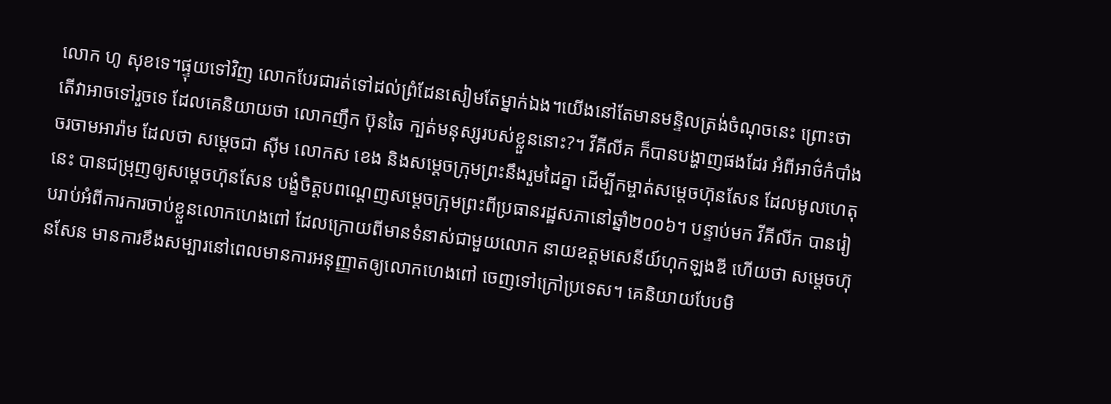លោក ហូ សុខទេ។ផ្ទុយទៅវិញ លោកបែរជារត់ទៅដល់ព្រំដែនសៀមតែម្នាក់ឯង។យើងនៅតែមានមន្ទិលត្រង់ចំណុចនេះ ព្រោះថា តើវាអាចទៅរួចទេ ដែលគេនិយាយថា លោកញឹក ប៊ុនឆៃ ក្បត់មនុស្សរបស់ខ្លួននោះ?។ វីគីលីគ ក៏បានបង្ហាញផងដែរ អំពីអាថ៌កំបាំងចរចាមអារ៉ាម ដែលថា សម្តេចជា ស៊ីម លោកស ខេង និងសម្តេចក្រុមព្រះនឹងរួមដៃគ្នា ដើម្បីកម្ចាត់សម្តេចហ៊ុនសែន ដែលមូលហេតុ នេះ បានជម្រុញឲ្យសម្តេចហ៊ុនសែន បង្ខំចិត្តបពណ្តេញសម្តេចក្រុមព្រះពីប្រធានរដ្ឋសភានៅឆ្នាំ២០០៦។ បន្ទាប់មក វីគីលីក បានរៀបរាប់អំពីការការចាប់ខ្លួនលោកហេងពៅ ដែលក្រោយពីមានទំនាស់ជាមួយលោក នាយឧត្តមសេនីយ៍ហុកឡងឌី ហើយថា សម្តេចហ៊ុនសែន មានការខឹងសម្បារនៅពេលមានការអនុញ្ញាតឲ្យលោកហេងពៅ ចេញទៅក្រៅប្រទេស។ គេនិយាយបែបមិ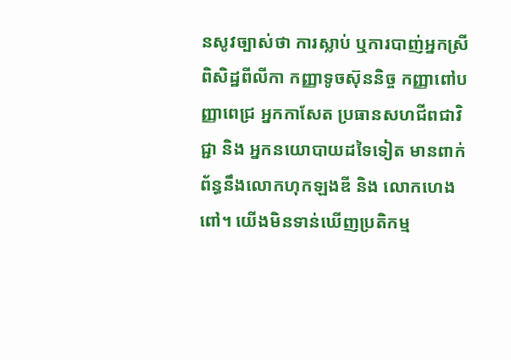នសូវច្បាស់ថា ការស្លាប់ ឬការបាញ់អ្នកស្រីពិសិដ្ឋពីលីកា កញ្ញាទូចស៊ុននិច្ច កញ្ញាពៅបញ្ញាពេជ្រ អ្នកកាសែត ប្រធានសហជីពជាវិជ្ជា និង អ្នកនយោបាយដទៃទៀត មានពាក់ព័ន្ធនឹងលោកហុកឡងឌី និង លោកហេងពៅ។ យើងមិនទាន់ឃើញប្រតិកម្ម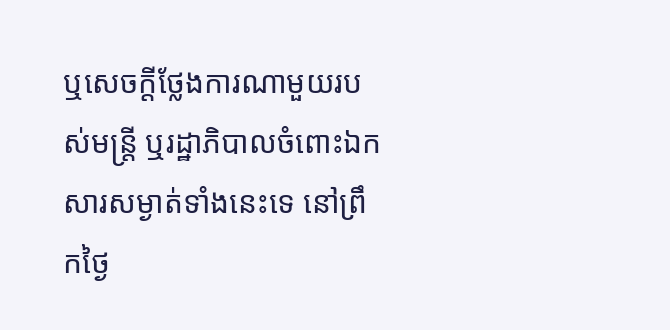ឬសេចក្តីថ្លែងការណាមួយរបស់មន្រ្តី ឬរដ្ឋាភិបាលចំពោះឯកសារសម្ងាត់ទាំងនេះទេ នៅព្រឹកថ្ងៃ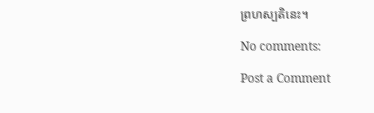ព្រហស្បតិនេះ។

No comments:

Post a Comment